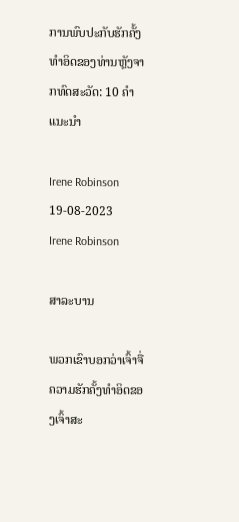ການພົບປະກັບຮັກຄັ້ງທໍາອິດຂອງທ່ານຫຼັງຈາກທົດສະວັດ: 10 ຄໍາແນະນໍາ

Irene Robinson 19-08-2023
Irene Robinson

ສາລະບານ

ພວກເຂົາບອກວ່າເຈົ້າຈື່ຄວາມຮັກຄັ້ງທຳອິດຂອງເຈົ້າສະ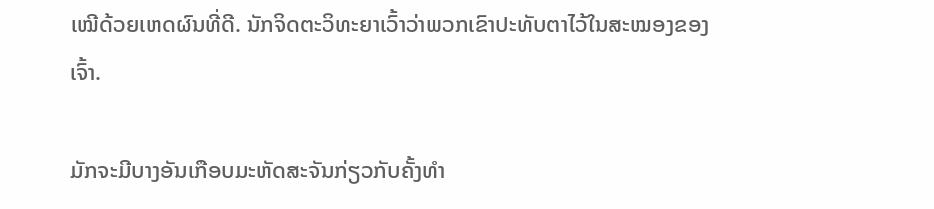ເໝີດ້ວຍເຫດຜົນທີ່ດີ. ນັກຈິດຕະວິທະຍາເວົ້າວ່າພວກເຂົາປະທັບຕາໄວ້ໃນສະໝອງຂອງເຈົ້າ.

ມັກຈະມີບາງອັນເກືອບມະຫັດສະຈັນກ່ຽວກັບຄັ້ງທຳ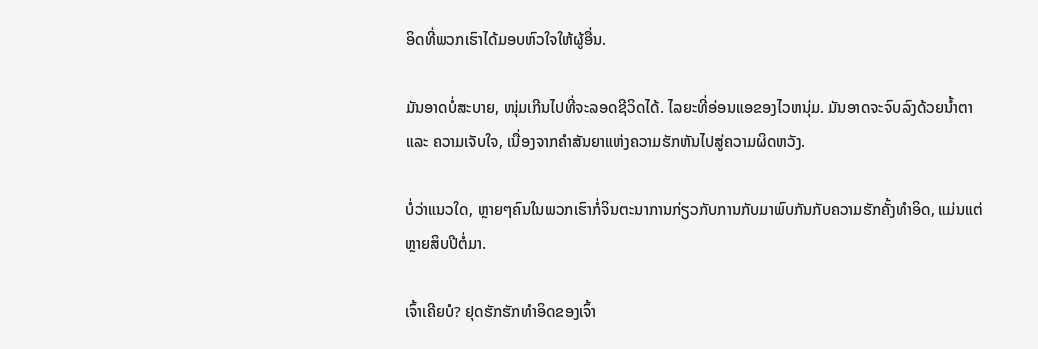ອິດທີ່ພວກເຮົາໄດ້ມອບຫົວໃຈໃຫ້ຜູ້ອື່ນ.

ມັນອາດບໍ່ສະບາຍ, ໜຸ່ມເກີນໄປທີ່ຈະລອດຊີວິດໄດ້. ໄລຍະທີ່ອ່ອນແອຂອງໄວຫນຸ່ມ. ມັນອາດຈະຈົບລົງດ້ວຍນ້ຳຕາ ແລະ ຄວາມເຈັບໃຈ, ເນື່ອງຈາກຄຳສັນຍາແຫ່ງຄວາມຮັກຫັນໄປສູ່ຄວາມຜິດຫວັງ.

ບໍ່ວ່າແນວໃດ, ຫຼາຍໆຄົນໃນພວກເຮົາກໍ່ຈິນຕະນາການກ່ຽວກັບການກັບມາພົບກັນກັບຄວາມຮັກຄັ້ງທຳອິດ, ແມ່ນແຕ່ຫຼາຍສິບປີຕໍ່ມາ.

ເຈົ້າເຄີຍບໍ? ຢຸດຮັກຮັກທໍາອິດຂອງເຈົ້າ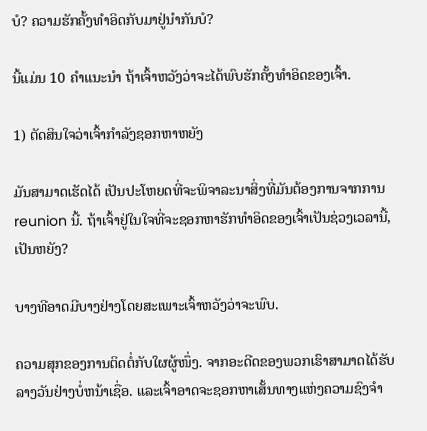ບໍ? ຄວາມຮັກຄັ້ງທຳອິດກັບມາຢູ່ນຳກັນບໍ?

ນີ້ແມ່ນ 10 ຄຳແນະນຳ ຖ້າເຈົ້າຫວັງວ່າຈະໄດ້ພົບຮັກຄັ້ງທຳອິດຂອງເຈົ້າ.

1) ຕັດສິນໃຈວ່າເຈົ້າກຳລັງຊອກຫາຫຍັງ

ມັນສາມາດເຮັດໄດ້ ເປັນປະໂຫຍດທີ່ຈະພິຈາລະນາສິ່ງທີ່ມັນຕ້ອງການຈາກການ reunion ນີ້. ຖ້າເຈົ້າຢູ່ໃນໃຈທີ່ຈະຊອກຫາຮັກທຳອິດຂອງເຈົ້າເປັນຊ່ວງເວລານີ້, ເປັນຫຍັງ?

ບາງທີອາດມີບາງຢ່າງໂດຍສະເພາະເຈົ້າຫວັງວ່າຈະພົບ.

ຄວາມສຸກຂອງການຕິດຕໍ່ກັບໃຜຜູ້ໜຶ່ງ. ຈາກອະດີດຂອງພວກເຮົາສາມາດໄດ້ຮັບລາງວັນຢ່າງບໍ່ຫນ້າເຊື່ອ. ແລະເຈົ້າອາດຈະຊອກຫາເສັ້ນທາງແຫ່ງຄວາມຊົງຈຳ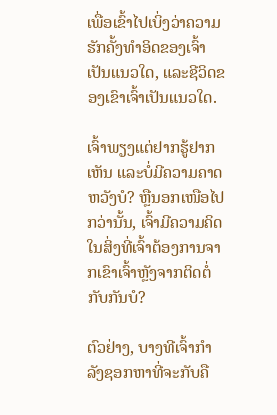ເພື່ອເຂົ້າໄປເບິ່ງວ່າຄວາມຮັກຄັ້ງທຳອິດຂອງເຈົ້າເປັນແນວໃດ, ແລະຊີວິດຂອງເຂົາເຈົ້າເປັນແນວໃດ.

ເຈົ້າພຽງແຕ່ຢາກຮູ້ຢາກເຫັນ ແລະບໍ່ມີຄວາມຄາດຫວັງບໍ? ຫຼືນອກເໜືອໄປກວ່ານັ້ນ, ເຈົ້າມີຄວາມຄິດໃນສິ່ງທີ່ເຈົ້າຕ້ອງການຈາກເຂົາເຈົ້າຫຼັງຈາກຕິດຕໍ່ກັບກັນບໍ?

ຕົວຢ່າງ, ບາງທີເຈົ້າກຳລັງຊອກຫາທີ່ຈະກັບຄື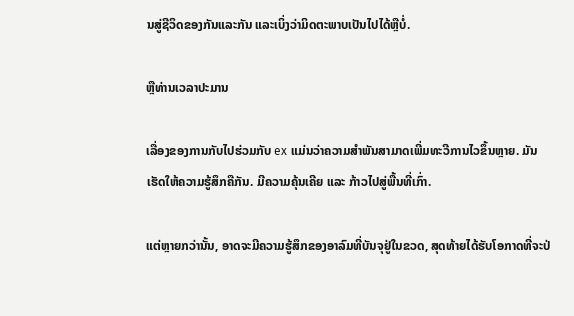ນສູ່ຊີວິດຂອງກັນແລະກັນ ແລະເບິ່ງວ່າມິດຕະພາບເປັນໄປໄດ້ຫຼືບໍ່.

ຫຼືທ່ານເວລາປະມານ

ເລື່ອງຂອງການກັບໄປຮ່ວມກັບ ex ແມ່ນວ່າຄວາມສໍາພັນສາມາດເພີ່ມທະວີການໄວຂຶ້ນຫຼາຍ. ມັນເຮັດໃຫ້ຄວາມຮູ້ສຶກຄືກັນ. ມີຄວາມຄຸ້ນເຄີຍ ແລະ ກ້າວໄປສູ່ພື້ນທີ່ເກົ່າ.

ແຕ່ຫຼາຍກວ່ານັ້ນ, ອາດຈະມີຄວາມຮູ້ສຶກຂອງອາລົມທີ່ບັນຈຸຢູ່ໃນຂວດ, ສຸດທ້າຍໄດ້ຮັບໂອກາດທີ່ຈະປ່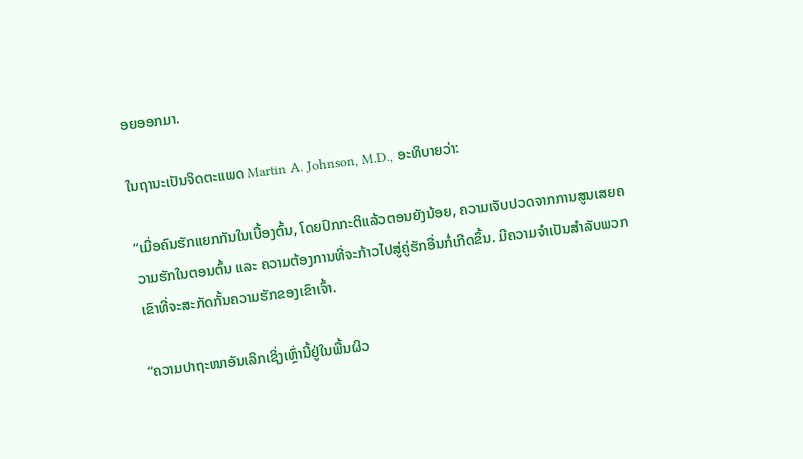ອຍອອກມາ.

ໃນຖານະເປັນຈິດຕະແພດ Martin A. Johnson, M.D., ອະທິບາຍວ່າ:

“ເມື່ອຄົນຮັກແຍກກັນໃນເບື້ອງຕົ້ນ, ໂດຍປົກກະຕິແລ້ວຕອນຍັງນ້ອຍ, ຄວາມເຈັບປວດຈາກການສູນເສຍຄວາມຮັກໃນຕອນຕົ້ນ ແລະ ຄວາມຕ້ອງການທີ່ຈະກ້າວໄປສູ່ຄູ່ຮັກອື່ນກໍ່ເກີດຂຶ້ນ. ມີຄວາມຈໍາເປັນສໍາລັບພວກເຂົາທີ່ຈະສະກັດກັ້ນຄວາມຮັກຂອງເຂົາເຈົ້າ.

“ຄວາມປາຖະໜາອັນເລິກເຊິ່ງເຫຼົ່ານີ້ຢູ່ໃນພື້ນຜິວ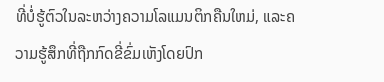ທີ່ບໍ່ຮູ້ຕົວໃນລະຫວ່າງຄວາມໂລແມນຕິກຄືນໃຫມ່, ແລະຄວາມຮູ້ສຶກທີ່ຖືກກົດຂີ່ຂົ່ມເຫັງໂດຍປົກ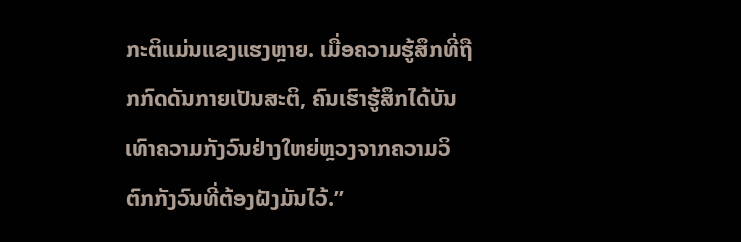ກະຕິແມ່ນແຂງແຮງຫຼາຍ. ເມື່ອຄວາມຮູ້ສຶກທີ່ຖືກກົດດັນກາຍເປັນສະຕິ, ຄົນເຮົາຮູ້ສຶກໄດ້ບັນເທົາຄວາມກັງວົນຢ່າງໃຫຍ່ຫຼວງຈາກຄວາມວິຕົກກັງວົນທີ່ຕ້ອງຝັງມັນໄວ້.”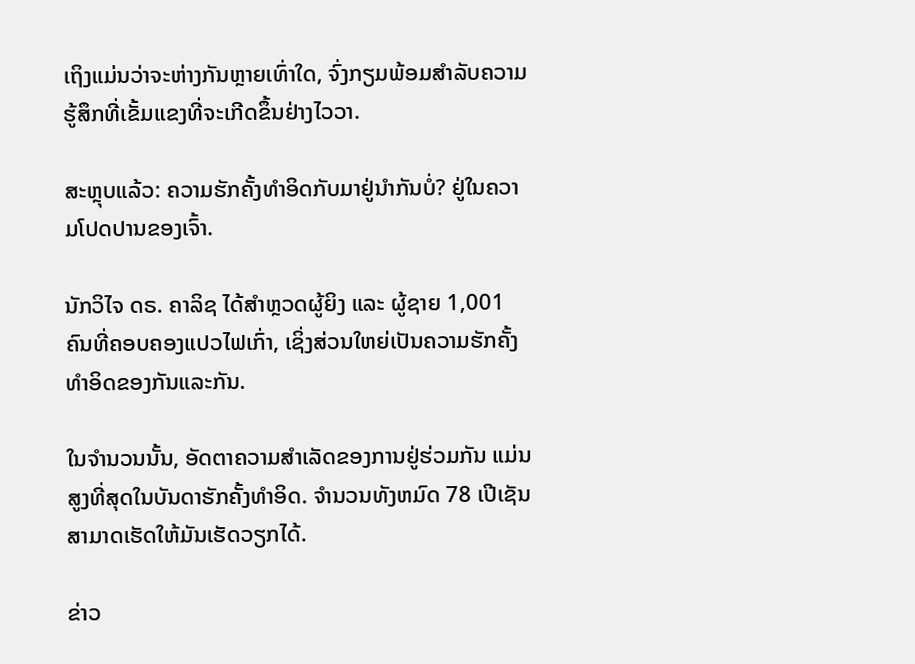ເຖິງແມ່ນວ່າຈະຫ່າງກັນຫຼາຍເທົ່າໃດ, ຈົ່ງກຽມພ້ອມສໍາລັບຄວາມຮູ້ສຶກທີ່ເຂັ້ມແຂງທີ່ຈະເກີດຂຶ້ນຢ່າງໄວວາ.

ສະຫຼຸບແລ້ວ: ຄວາມຮັກຄັ້ງທຳອິດກັບມາຢູ່ນຳກັນບໍ່? ຢູ່ໃນຄວາມໂປດປານຂອງເຈົ້າ.

ນັກວິໄຈ ດຣ. ຄາລິຊ ໄດ້ສຳຫຼວດຜູ້ຍິງ ແລະ ຜູ້ຊາຍ 1,001 ຄົນທີ່ຄອບຄອງແປວໄຟເກົ່າ, ເຊິ່ງສ່ວນໃຫຍ່ເປັນຄວາມຮັກຄັ້ງທຳອິດຂອງກັນແລະກັນ.

ໃນຈຳນວນນັ້ນ, ອັດຕາຄວາມສໍາເລັດຂອງການຢູ່ຮ່ວມກັນ ແມ່ນສູງທີ່ສຸດໃນບັນດາຮັກຄັ້ງທໍາອິດ. ຈໍານວນທັງຫມົດ 78 ເປີເຊັນສາມາດເຮັດໃຫ້ມັນເຮັດວຽກໄດ້.

ຂ່າວ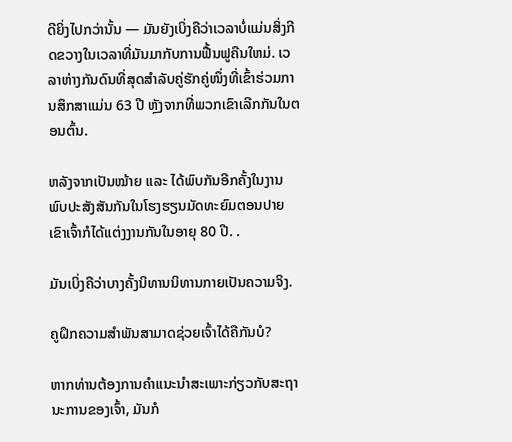ດີຍິ່ງໄປກວ່ານັ້ນ — ມັນຍັງເບິ່ງຄືວ່າເວລາບໍ່ແມ່ນສິ່ງກີດຂວາງໃນເວລາທີ່ມັນມາກັບການຟື້ນຟູຄືນໃຫມ່. ເວລາຫ່າງກັນດົນທີ່ສຸດສຳລັບຄູ່ຮັກຄູ່ໜຶ່ງທີ່ເຂົ້າຮ່ວມການສຶກສາແມ່ນ 63 ປີ ຫຼັງຈາກທີ່ພວກເຂົາເລີກກັນໃນຕອນຕົ້ນ.

ຫລັງຈາກເປັນໝ້າຍ ແລະ ໄດ້ພົບກັນອີກຄັ້ງໃນງານພົບປະສັງສັນກັນໃນໂຮງຮຽນມັດທະຍົມຕອນປາຍ ເຂົາເຈົ້າກໍໄດ້ແຕ່ງງານກັນໃນອາຍຸ 80 ປີ. .

ມັນເບິ່ງຄືວ່າບາງຄັ້ງນິທານນິທານກາຍເປັນຄວາມຈິງ.

ຄູຝຶກຄວາມສຳພັນສາມາດຊ່ວຍເຈົ້າໄດ້ຄືກັນບໍ?

ຫາກທ່ານຕ້ອງການຄຳແນະນຳສະເພາະກ່ຽວກັບສະຖານະການຂອງເຈົ້າ, ມັນກໍ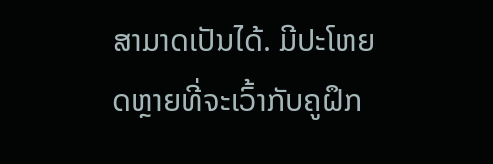ສາມາດເປັນໄດ້. ມີປະໂຫຍດຫຼາຍທີ່ຈະເວົ້າກັບຄູຝຶກ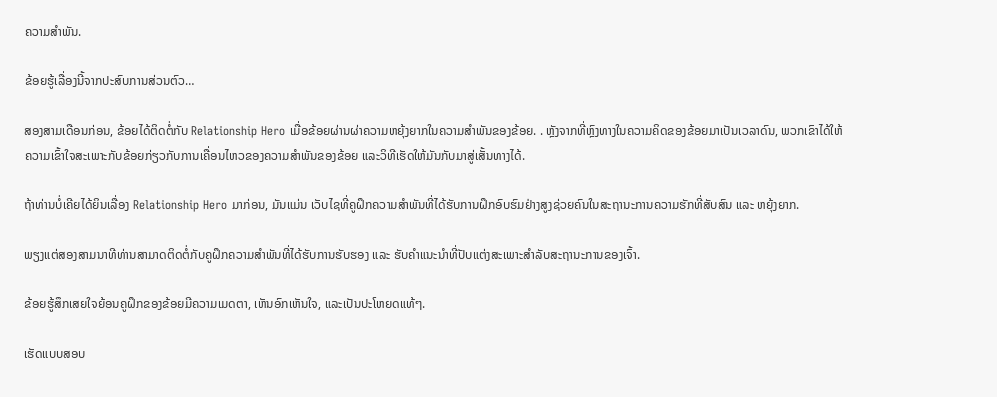ຄວາມສຳພັນ.

ຂ້ອຍຮູ້ເລື່ອງນີ້ຈາກປະສົບການສ່ວນຕົວ…

ສອງສາມເດືອນກ່ອນ, ຂ້ອຍໄດ້ຕິດຕໍ່ກັບ Relationship Hero ເມື່ອຂ້ອຍຜ່ານຜ່າຄວາມຫຍຸ້ງຍາກໃນຄວາມສຳພັນຂອງຂ້ອຍ. . ຫຼັງຈາກທີ່ຫຼົງທາງໃນຄວາມຄິດຂອງຂ້ອຍມາເປັນເວລາດົນ, ພວກເຂົາໄດ້ໃຫ້ຄວາມເຂົ້າໃຈສະເພາະກັບຂ້ອຍກ່ຽວກັບການເຄື່ອນໄຫວຂອງຄວາມສຳພັນຂອງຂ້ອຍ ແລະວິທີເຮັດໃຫ້ມັນກັບມາສູ່ເສັ້ນທາງໄດ້.

ຖ້າທ່ານບໍ່ເຄີຍໄດ້ຍິນເລື່ອງ Relationship Hero ມາກ່ອນ, ມັນແມ່ນ ເວັບໄຊທີ່ຄູຝຶກຄວາມສຳພັນທີ່ໄດ້ຮັບການຝຶກອົບຮົມຢ່າງສູງຊ່ວຍຄົນໃນສະຖານະການຄວາມຮັກທີ່ສັບສົນ ແລະ ຫຍຸ້ງຍາກ.

ພຽງແຕ່ສອງສາມນາທີທ່ານສາມາດຕິດຕໍ່ກັບຄູຝຶກຄວາມສຳພັນທີ່ໄດ້ຮັບການຮັບຮອງ ແລະ ຮັບຄຳແນະນຳທີ່ປັບແຕ່ງສະເພາະສຳລັບສະຖານະການຂອງເຈົ້າ.

ຂ້ອຍຮູ້ສຶກເສຍໃຈຍ້ອນຄູຝຶກຂອງຂ້ອຍມີຄວາມເມດຕາ, ເຫັນອົກເຫັນໃຈ, ແລະເປັນປະໂຫຍດແທ້ໆ.

ເຮັດແບບສອບ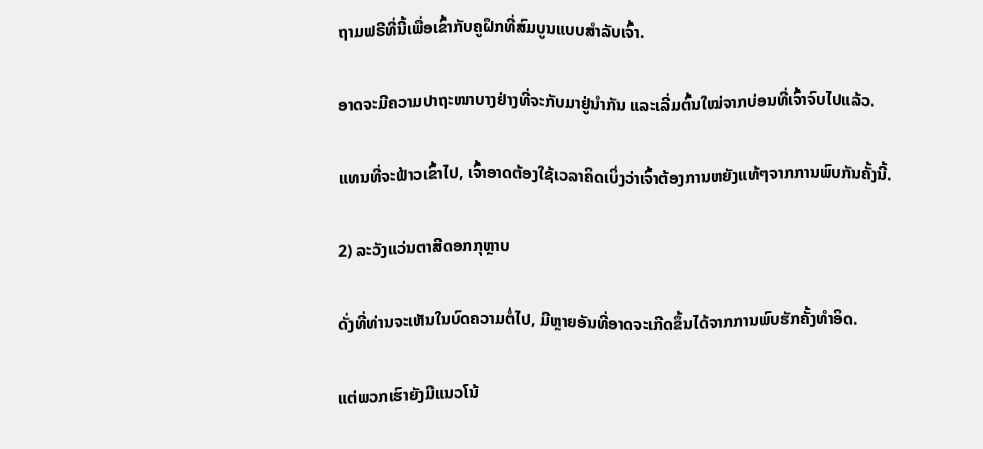ຖາມຟຣີທີ່ນີ້ເພື່ອເຂົ້າກັບຄູຝຶກທີ່ສົມບູນແບບສຳລັບເຈົ້າ.

ອາດຈະມີຄວາມປາຖະໜາບາງຢ່າງທີ່ຈະກັບມາຢູ່ນຳກັນ ແລະເລີ່ມຕົ້ນໃໝ່ຈາກບ່ອນທີ່ເຈົ້າຈົບໄປແລ້ວ.

ແທນທີ່ຈະຟ້າວເຂົ້າໄປ, ເຈົ້າອາດຕ້ອງໃຊ້ເວລາຄິດເບິ່ງວ່າເຈົ້າຕ້ອງການຫຍັງແທ້ໆຈາກການພົບກັນຄັ້ງນີ້.

2) ລະວັງແວ່ນຕາສີດອກກຸຫຼາບ

ດັ່ງທີ່ທ່ານຈະເຫັນໃນບົດຄວາມຕໍ່ໄປ, ມີຫຼາຍອັນທີ່ອາດຈະເກີດຂຶ້ນໄດ້ຈາກການພົບຮັກຄັ້ງທຳອິດ.

ແຕ່ພວກເຮົາຍັງມີແນວໂນ້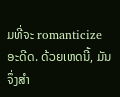ມທີ່ຈະ romanticize ອະດີດ. ດ້ວຍເຫດນີ້, ມັນຈຶ່ງສຳ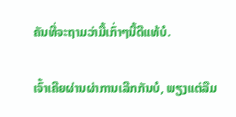ຄັນທີ່ຈະຖາມວ່າມື້ເກົ່າໆນີ້ດີແທ້ບໍ.

ເຈົ້າເຄີຍຜ່ານຜ່າການເລີກກັນບໍ, ພຽງແຕ່ລືມ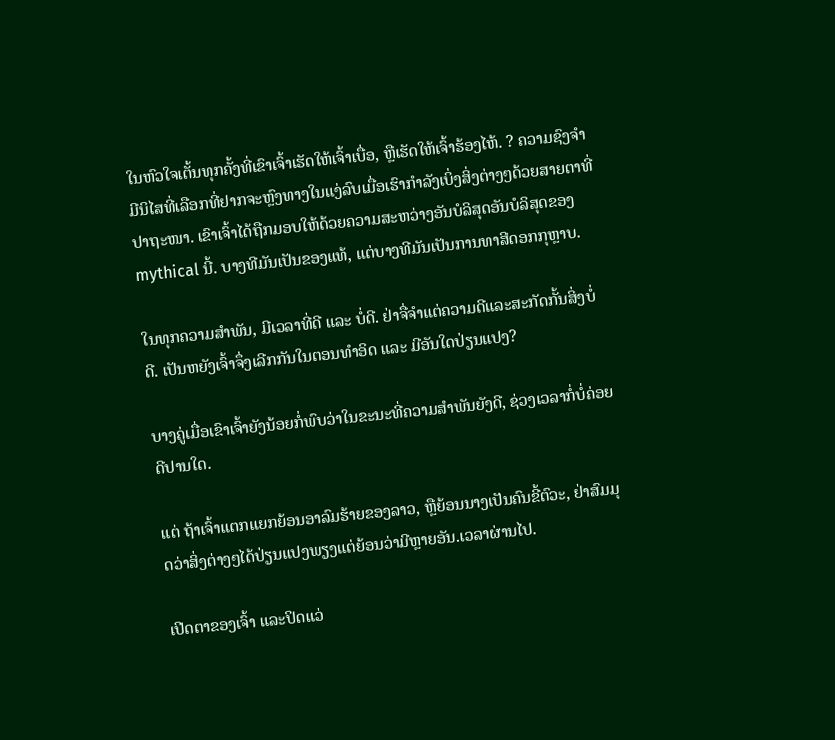ໃນຫົວໃຈເຕັ້ນທຸກຄັ້ງທີ່ເຂົາເຈົ້າເຮັດໃຫ້ເຈົ້າເບື່ອ, ຫຼືເຮັດໃຫ້ເຈົ້າຮ້ອງໄຫ້. ? ຄວາມຊົງຈຳມີນິໄສທີ່ເລືອກທີ່ຢາກຈະຫຼົງທາງໃນແງ່ລົບເມື່ອເຮົາກຳລັງເບິ່ງສິ່ງຕ່າງໆດ້ວຍສາຍຕາທີ່ປາຖະໜາ. ເຂົາເຈົ້າໄດ້ຖືກມອບໃຫ້ດ້ວຍຄວາມສະຫວ່າງອັນບໍລິສຸດອັນບໍລິສຸດຂອງ mythical ນີ້. ບາງທີມັນເປັນຂອງແທ້, ແຕ່ບາງທີມັນເປັນການທາສີດອກກຸຫຼາບ.

ໃນທຸກຄວາມສຳພັນ, ມີເວລາທີ່ດີ ແລະ ບໍ່ດີ. ຢ່າຈື່ຈຳແຕ່ຄວາມດີແລະສະກັດກັ້ນສິ່ງບໍ່ດີ. ເປັນຫຍັງເຈົ້າຈຶ່ງເລີກກັນໃນຕອນທຳອິດ ແລະ ມີອັນໃດປ່ຽນແປງ?

ບາງຄູ່ເມື່ອເຂົາເຈົ້າຍັງນ້ອຍກໍ່ພົບວ່າໃນຂະນະທີ່ຄວາມສຳພັນຍັງດີ, ຊ່ວງເວລາກໍ່ບໍ່ຄ່ອຍດີປານໃດ.

ແຕ່ ຖ້າເຈົ້າແຕກແຍກຍ້ອນອາລົມຮ້າຍຂອງລາວ, ຫຼືຍ້ອນນາງເປັນຄົນຂີ້ຕົວະ, ຢ່າສົມມຸດວ່າສິ່ງຕ່າງໆໄດ້ປ່ຽນແປງພຽງແຕ່ຍ້ອນວ່າມີຫຼາຍອັນ.ເວລາຜ່ານໄປ.

ເປີດຕາຂອງເຈົ້າ ແລະປິດແວ່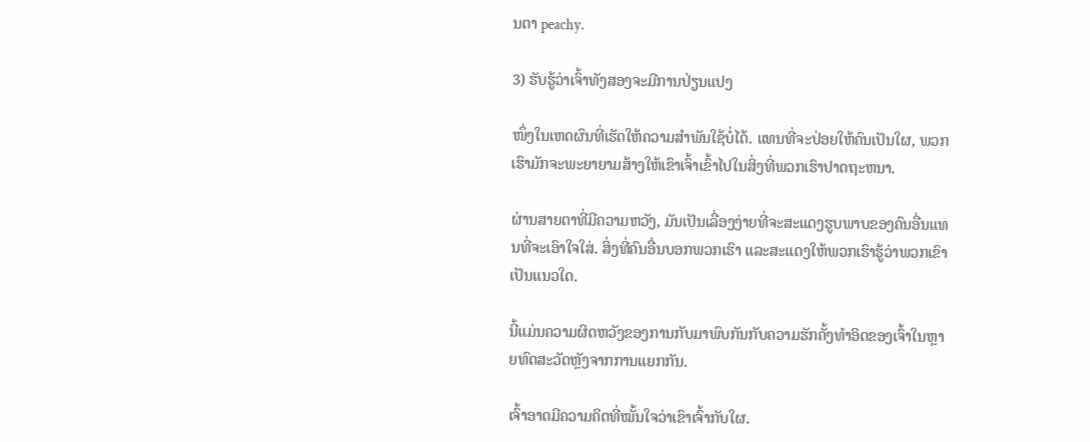ນຕາ peachy.

3) ຮັບຮູ້ວ່າເຈົ້າທັງສອງຈະມີການປ່ຽນແປງ

ໜຶ່ງໃນເຫດຜົນທີ່ເຮັດໃຫ້ຄວາມສຳພັນໃຊ້ບໍ່ໄດ້. ແທນທີ່ຈະປ່ອຍໃຫ້ຄົນເປັນໃຜ, ພວກເຮົາມັກຈະພະຍາຍາມສ້າງໃຫ້ເຂົາເຈົ້າເຂົ້າໄປໃນສິ່ງທີ່ພວກເຮົາປາດຖະຫນາ.

ຜ່ານສາຍຕາທີ່ມີຄວາມຫວັງ, ມັນເປັນເລື່ອງງ່າຍທີ່ຈະສະແດງຮູບພາບຂອງຄົນອື່ນແທນທີ່ຈະເອົາໃຈໃສ່. ສິ່ງທີ່ຄົນອື່ນບອກພວກເຮົາ ແລະສະແດງໃຫ້ພວກເຮົາຮູ້ວ່າພວກເຂົາເປັນແນວໃດ.

ນີ້ແມ່ນຄວາມຜິດຫວັງຂອງການກັບມາພົບກັນກັບຄວາມຮັກຄັ້ງທຳອິດຂອງເຈົ້າໃນຫຼາຍທົດສະວັດຫຼັງຈາກການແຍກກັນ.

ເຈົ້າອາດມີຄວາມຄິດທີ່ໝັ້ນໃຈວ່າເຂົາເຈົ້າກັບໃຜ.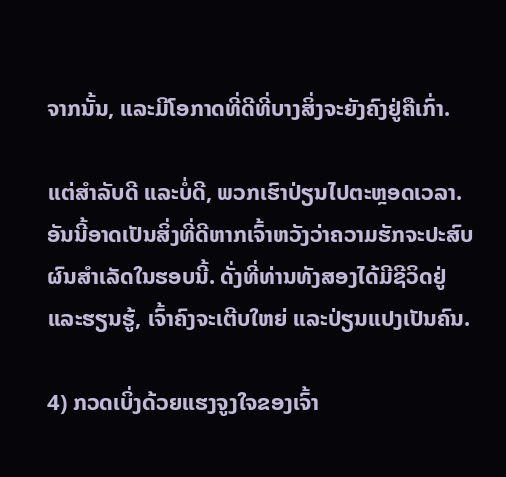ຈາກນັ້ນ, ແລະມີໂອກາດທີ່ດີທີ່ບາງສິ່ງຈະຍັງຄົງຢູ່ຄືເກົ່າ.

ແຕ່ສຳລັບດີ ແລະບໍ່ດີ, ພວກເຮົາປ່ຽນໄປຕະຫຼອດເວລາ. ອັນນີ້ອາດເປັນສິ່ງທີ່ດີຫາກເຈົ້າຫວັງວ່າຄວາມຮັກຈະປະສົບຜົນສຳເລັດໃນຮອບນີ້. ດັ່ງທີ່ທ່ານທັງສອງໄດ້ມີຊີວິດຢູ່ ແລະຮຽນຮູ້, ເຈົ້າຄົງຈະເຕີບໃຫຍ່ ແລະປ່ຽນແປງເປັນຄົນ.

4) ກວດເບິ່ງດ້ວຍແຮງຈູງໃຈຂອງເຈົ້າ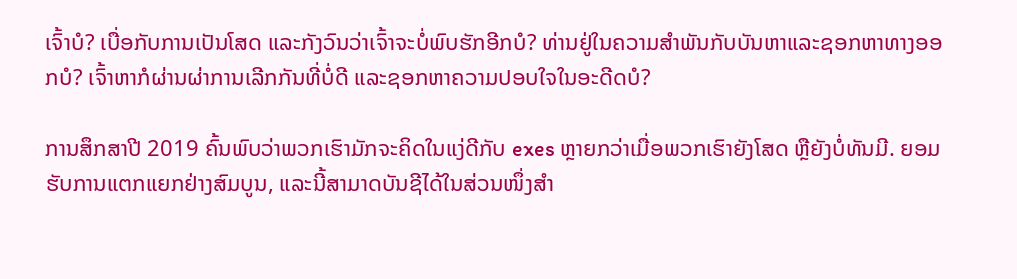ເຈົ້າບໍ? ເບື່ອກັບການເປັນໂສດ ແລະກັງວົນວ່າເຈົ້າຈະບໍ່ພົບຮັກອີກບໍ? ທ່ານຢູ່ໃນຄວາມສໍາພັນກັບບັນຫາແລະຊອກຫາທາງອອກບໍ? ເຈົ້າຫາກໍຜ່ານຜ່າການເລີກກັນທີ່ບໍ່ດີ ແລະຊອກຫາຄວາມປອບໃຈໃນອະດີດບໍ?

ການສຶກສາປີ 2019 ຄົ້ນພົບວ່າພວກເຮົາມັກຈະຄິດໃນແງ່ດີກັບ exes ຫຼາຍກວ່າເມື່ອພວກເຮົາຍັງໂສດ ຫຼືຍັງບໍ່ທັນມີ. ຍອມຮັບການແຕກແຍກຢ່າງສົມບູນ, ແລະນີ້ສາມາດບັນຊີໄດ້ໃນສ່ວນໜຶ່ງສຳ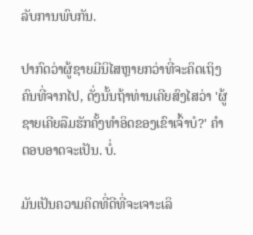ລັບການພົບກັນ.

ປາກົດວ່າຜູ້ຊາຍມີນິໄສຫຼາຍກວ່າທີ່ຈະຄິດເຖິງຄົນທີ່ຈາກໄປ, ດັ່ງນັ້ນຖ້າທ່ານເຄີຍສົງໄສວ່າ 'ຜູ້ຊາຍເຄີຍລືມຮັກຄັ້ງທຳອິດຂອງເຂົາເຈົ້າບໍ?' ຄຳຕອບອາດຈະເປັນ. ບໍ່.

ມັນເປັນຄວາມຄິດທີ່ດີທີ່ຈະເຈາະເລິ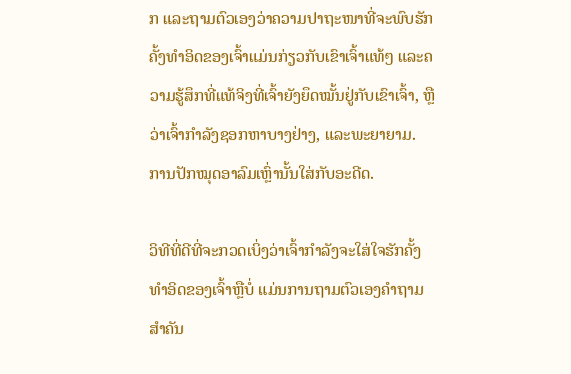ກ ແລະຖາມຕົວເອງວ່າຄວາມປາຖະໜາທີ່ຈະພົບຮັກຄັ້ງທຳອິດຂອງເຈົ້າແມ່ນກ່ຽວກັບເຂົາເຈົ້າແທ້ໆ ແລະຄວາມຮູ້ສຶກທີ່ແທ້ຈິງທີ່ເຈົ້າຍັງຍຶດໝັ້ນຢູ່ກັບເຂົາເຈົ້າ, ຫຼືວ່າເຈົ້າກຳລັງຊອກຫາບາງຢ່າງ, ແລະພະຍາຍາມ. ການປັກໝຸດອາລົມເຫຼົ່ານັ້ນໃສ່ກັບອະດີດ.

ວິທີທີ່ດີທີ່ຈະກວດເບິ່ງວ່າເຈົ້າກຳລັງຈະໃສ່ໃຈຮັກຄັ້ງທຳອິດຂອງເຈົ້າຫຼືບໍ່ ແມ່ນການຖາມຕົວເອງຄຳຖາມສຳຄັນ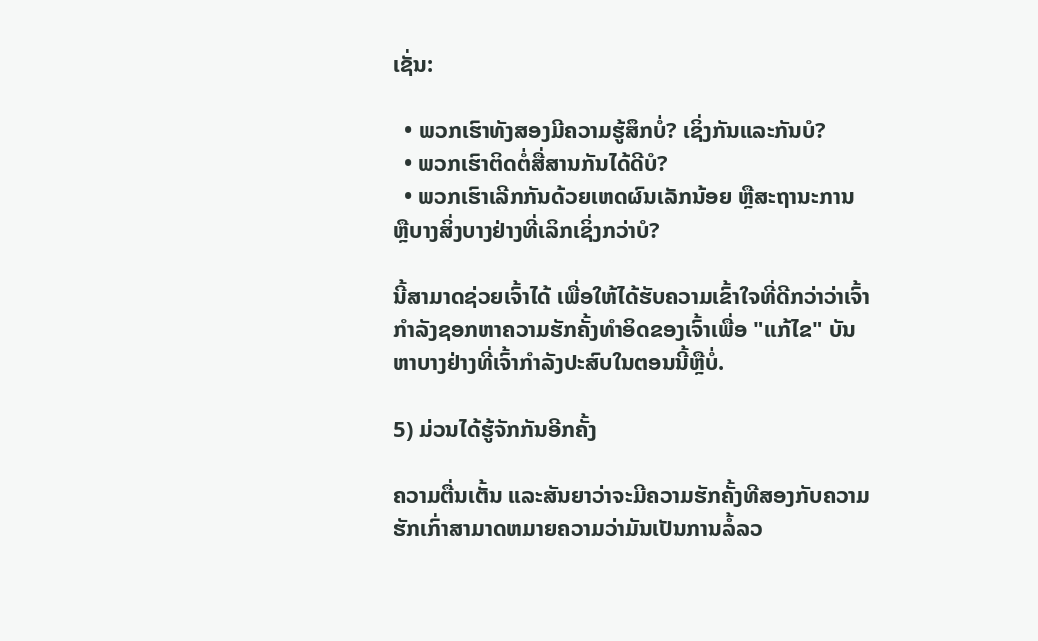ເຊັ່ນ:

  • ພວກເຮົາທັງສອງມີຄວາມຮູ້ສຶກບໍ່? ເຊິ່ງກັນແລະກັນບໍ?
  • ພວກເຮົາຕິດຕໍ່ສື່ສານກັນໄດ້ດີບໍ?
  • ພວກເຮົາເລີກກັນດ້ວຍເຫດຜົນເລັກນ້ອຍ ຫຼືສະຖານະການ ຫຼືບາງສິ່ງບາງຢ່າງທີ່ເລິກເຊິ່ງກວ່າບໍ?

ນີ້ສາມາດຊ່ວຍເຈົ້າໄດ້ ເພື່ອໃຫ້ໄດ້ຮັບຄວາມເຂົ້າໃຈທີ່ດີກວ່າວ່າເຈົ້າກໍາລັງຊອກຫາຄວາມຮັກຄັ້ງທໍາອິດຂອງເຈົ້າເພື່ອ "ແກ້ໄຂ" ບັນຫາບາງຢ່າງທີ່ເຈົ້າກໍາລັງປະສົບໃນຕອນນີ້ຫຼືບໍ່.

5) ມ່ວນໄດ້ຮູ້ຈັກກັນອີກຄັ້ງ

ຄວາມຕື່ນເຕັ້ນ ແລະສັນຍາວ່າຈະມີຄວາມຮັກຄັ້ງທີສອງກັບຄວາມຮັກເກົ່າສາມາດຫມາຍຄວາມວ່າມັນເປັນການລໍ້ລວ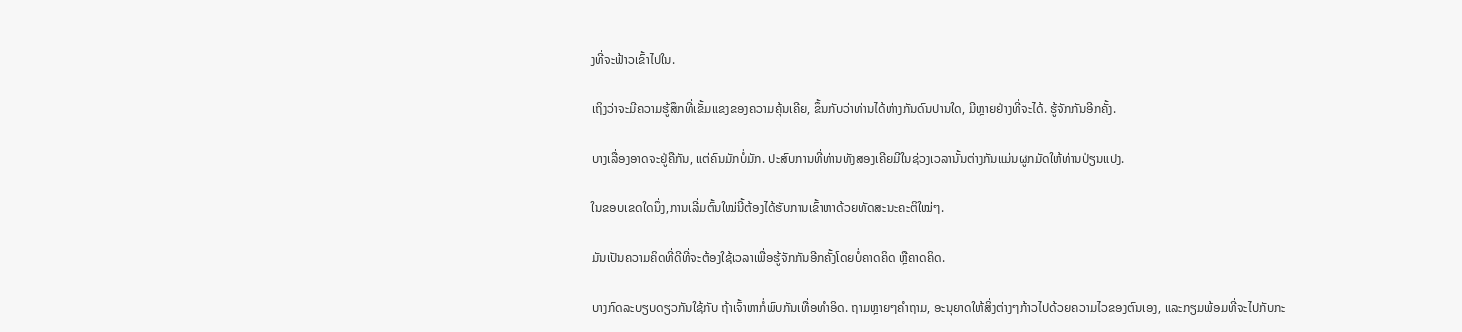ງທີ່ຈະຟ້າວເຂົ້າໄປໃນ.

ເຖິງວ່າຈະມີຄວາມຮູ້ສຶກທີ່ເຂັ້ມແຂງຂອງຄວາມຄຸ້ນເຄີຍ, ຂຶ້ນກັບວ່າທ່ານໄດ້ຫ່າງກັນດົນປານໃດ, ມີຫຼາຍຢ່າງທີ່ຈະໄດ້. ຮູ້ຈັກກັນອີກຄັ້ງ.

ບາງເລື່ອງອາດຈະຢູ່ຄືກັນ, ແຕ່ຄົນມັກບໍ່ມັກ. ປະສົບການທີ່ທ່ານທັງສອງເຄີຍມີໃນຊ່ວງເວລານັ້ນຕ່າງກັນແມ່ນຜູກມັດໃຫ້ທ່ານປ່ຽນແປງ.

ໃນຂອບເຂດໃດນຶ່ງ,ການເລີ່ມຕົ້ນໃໝ່ນີ້ຕ້ອງໄດ້ຮັບການເຂົ້າຫາດ້ວຍທັດສະນະຄະຕິໃໝ່ໆ.

ມັນເປັນຄວາມຄິດທີ່ດີທີ່ຈະຕ້ອງໃຊ້ເວລາເພື່ອຮູ້ຈັກກັນອີກຄັ້ງໂດຍບໍ່ຄາດຄິດ ຫຼືຄາດຄິດ.

ບາງກົດລະບຽບດຽວກັນໃຊ້ກັບ ຖ້າເຈົ້າຫາກໍ່ພົບກັນເທື່ອທຳອິດ. ຖາມຫຼາຍໆຄໍາຖາມ, ອະນຸຍາດໃຫ້ສິ່ງຕ່າງໆກ້າວໄປດ້ວຍຄວາມໄວຂອງຕົນເອງ, ແລະກຽມພ້ອມທີ່ຈະໄປກັບກະ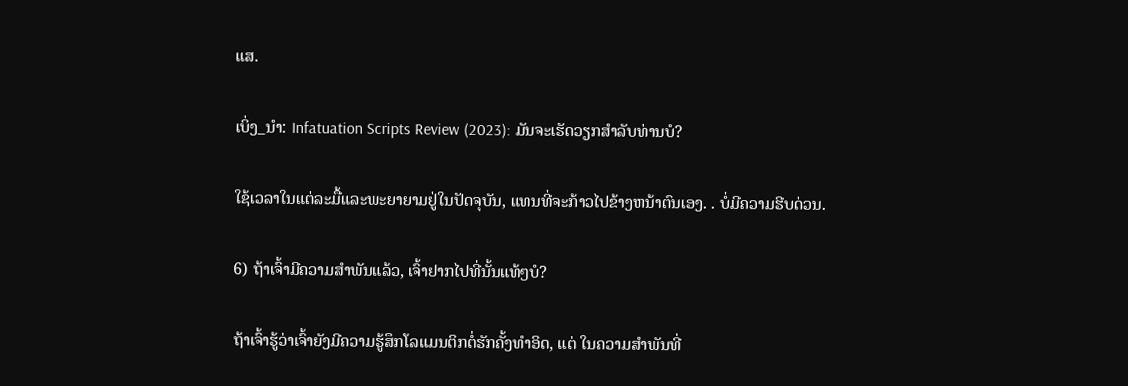ແສ.

ເບິ່ງ_ນຳ: Infatuation Scripts Review (2023): ມັນຈະເຮັດວຽກສໍາລັບທ່ານບໍ?

ໃຊ້ເວລາໃນແຕ່ລະມື້ແລະພະຍາຍາມຢູ່ໃນປັດຈຸບັນ, ແທນທີ່ຈະກ້າວໄປຂ້າງຫນ້າຕົນເອງ. . ບໍ່ມີຄວາມຮີບດ່ວນ.

6) ຖ້າເຈົ້າມີຄວາມສຳພັນແລ້ວ, ເຈົ້າຢາກໄປທີ່ນັ້ນແທ້ໆບໍ?

ຖ້າເຈົ້າຮູ້ວ່າເຈົ້າຍັງມີຄວາມຮູ້ສຶກໂລແມນຕິກຕໍ່ຮັກຄັ້ງທຳອິດ, ແຕ່ ໃນຄວາມສຳພັນທີ່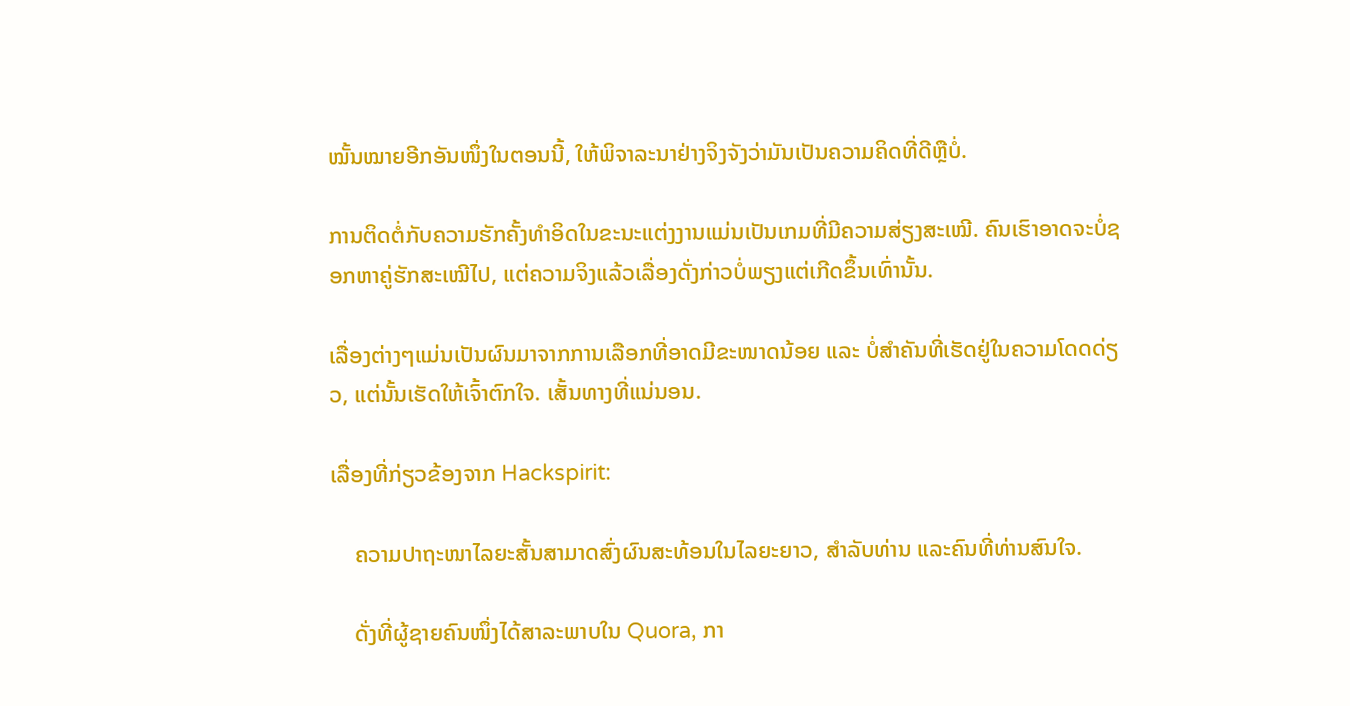ໝັ້ນໝາຍອີກອັນໜຶ່ງໃນຕອນນີ້, ໃຫ້ພິຈາລະນາຢ່າງຈິງຈັງວ່າມັນເປັນຄວາມຄິດທີ່ດີຫຼືບໍ່.

ການຕິດຕໍ່ກັບຄວາມຮັກຄັ້ງທຳອິດໃນຂະນະແຕ່ງງານແມ່ນເປັນເກມທີ່ມີຄວາມສ່ຽງສະເໝີ. ຄົນເຮົາອາດຈະບໍ່ຊອກຫາຄູ່ຮັກສະເໝີໄປ, ແຕ່ຄວາມຈິງແລ້ວເລື່ອງດັ່ງກ່າວບໍ່ພຽງແຕ່ເກີດຂຶ້ນເທົ່ານັ້ນ.

ເລື່ອງຕ່າງໆແມ່ນເປັນຜົນມາຈາກການເລືອກທີ່ອາດມີຂະໜາດນ້ອຍ ແລະ ບໍ່ສຳຄັນທີ່ເຮັດຢູ່ໃນຄວາມໂດດດ່ຽວ, ແຕ່ນັ້ນເຮັດໃຫ້ເຈົ້າຕົກໃຈ. ເສັ້ນທາງທີ່ແນ່ນອນ.

ເລື່ອງທີ່ກ່ຽວຂ້ອງຈາກ Hackspirit:

    ຄວາມປາຖະໜາໄລຍະສັ້ນສາມາດສົ່ງຜົນສະທ້ອນໃນໄລຍະຍາວ, ສໍາລັບທ່ານ ແລະຄົນທີ່ທ່ານສົນໃຈ.

    ດັ່ງທີ່ຜູ້ຊາຍຄົນໜຶ່ງໄດ້ສາລະພາບໃນ Quora, ກາ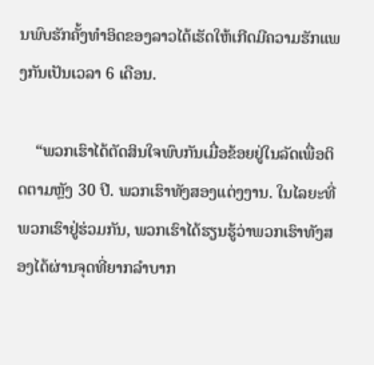ນພົບຮັກຄັ້ງທຳອິດຂອງລາວໄດ້ເຮັດໃຫ້ເກີດມີຄວາມຮັກແພງກັນເປັນເວລາ 6 ເດືອນ.

    “ພວກເຮົາໄດ້ຕັດສິນໃຈພົບກັນເມື່ອຂ້ອຍຢູ່ໃນລັດເພື່ອຕິດຕາມຫຼັງ 30 ປີ. ພວກເຮົາທັງສອງແຕ່ງງານ. ໃນໄລຍະທີ່ພວກເຮົາຢູ່ຮ່ວມກັນ, ພວກເຮົາໄດ້ຮຽນຮູ້ວ່າພວກເຮົາທັງສອງໄດ້ຜ່ານຈຸດທີ່ຍາກລໍາບາກ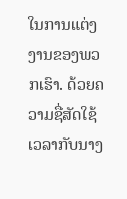ໃນການແຕ່ງງານຂອງພວກເຮົາ. ດ້ວຍຄວາມຊື່ສັດໃຊ້ເວລາກັບນາງ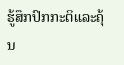ຮູ້ສຶກປົກກະຕິແລະຄຸ້ນ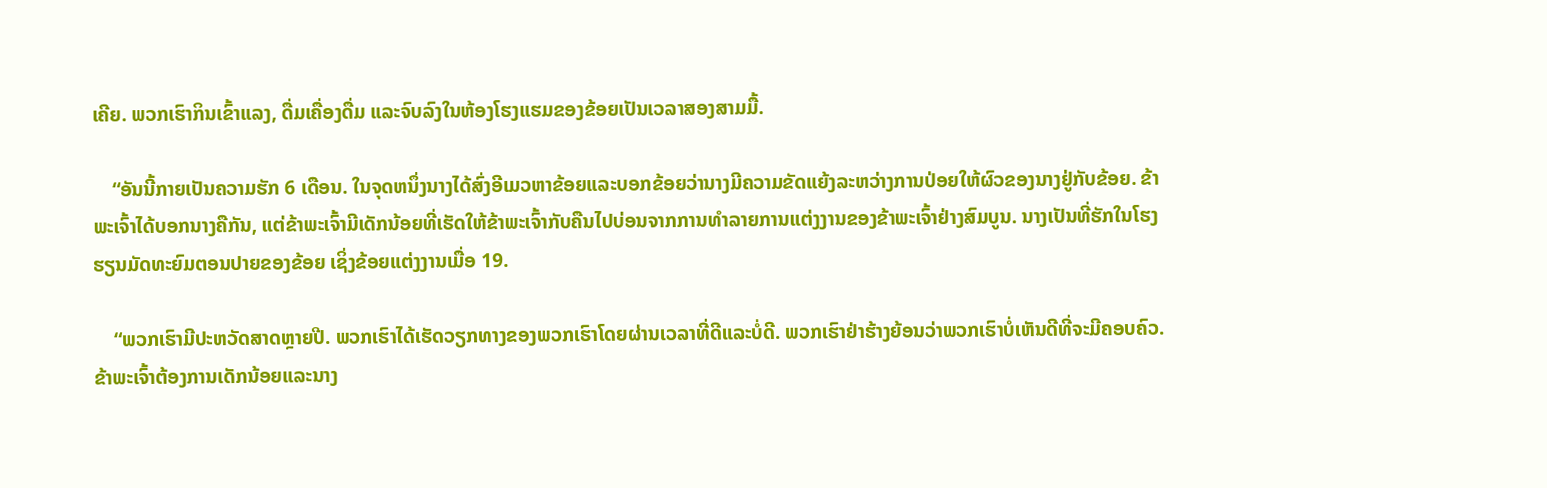ເຄີຍ. ພວກເຮົາກິນເຂົ້າແລງ, ດື່ມເຄື່ອງດື່ມ ແລະຈົບລົງໃນຫ້ອງໂຮງແຮມຂອງຂ້ອຍເປັນເວລາສອງສາມມື້.

    “ອັນນີ້ກາຍເປັນຄວາມຮັກ 6 ເດືອນ. ໃນຈຸດຫນຶ່ງນາງໄດ້ສົ່ງອີເມວຫາຂ້ອຍແລະບອກຂ້ອຍວ່ານາງມີຄວາມຂັດແຍ້ງລະຫວ່າງການປ່ອຍໃຫ້ຜົວຂອງນາງຢູ່ກັບຂ້ອຍ. ຂ້າພະເຈົ້າໄດ້ບອກນາງຄືກັນ, ແຕ່ຂ້າພະເຈົ້າມີເດັກນ້ອຍທີ່ເຮັດໃຫ້ຂ້າພະເຈົ້າກັບຄືນໄປບ່ອນຈາກການທໍາລາຍການແຕ່ງງານຂອງຂ້າພະເຈົ້າຢ່າງສົມບູນ. ນາງເປັນທີ່ຮັກໃນໂຮງຮຽນມັດທະຍົມຕອນປາຍຂອງຂ້ອຍ ເຊິ່ງຂ້ອຍແຕ່ງງານເມື່ອ 19.

    “ພວກເຮົາມີປະຫວັດສາດຫຼາຍປີ. ພວກເຮົາໄດ້ເຮັດວຽກທາງຂອງພວກເຮົາໂດຍຜ່ານເວລາທີ່ດີແລະບໍ່ດີ. ພວກເຮົາຢ່າຮ້າງຍ້ອນວ່າພວກເຮົາບໍ່ເຫັນດີທີ່ຈະມີຄອບຄົວ. ຂ້າພະເຈົ້າຕ້ອງການເດັກນ້ອຍແລະນາງ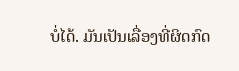ບໍ່ໄດ້. ມັນເປັນເລື່ອງທີ່ຜິດກົດ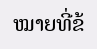ໝາຍທີ່ຂ້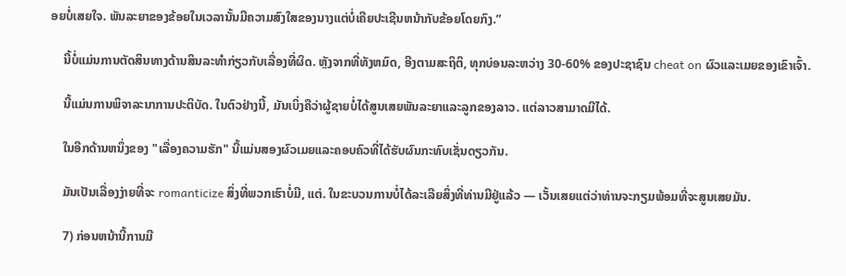ອຍບໍ່ເສຍໃຈ. ພັນລະຍາຂອງຂ້ອຍໃນເວລານັ້ນມີຄວາມສົງໃສຂອງນາງແຕ່ບໍ່ເຄີຍປະເຊີນຫນ້າກັບຂ້ອຍໂດຍກົງ.”

    ນີ້ບໍ່ແມ່ນການຕັດສິນທາງດ້ານສິນລະທໍາກ່ຽວກັບເລື່ອງທີ່ຜິດ. ຫຼັງຈາກທີ່ທັງຫມົດ, ອີງຕາມສະຖິຕິ, ທຸກບ່ອນລະຫວ່າງ 30-60% ຂອງປະຊາຊົນ cheat on ຜົວແລະເມຍຂອງເຂົາເຈົ້າ.

    ນີ້ແມ່ນການພິຈາລະນາການປະຕິບັດ. ໃນຕົວຢ່າງນີ້, ມັນເບິ່ງຄືວ່າຜູ້ຊາຍບໍ່ໄດ້ສູນເສຍພັນລະຍາແລະລູກຂອງລາວ. ແຕ່ລາວສາມາດມີໄດ້.

    ໃນອີກດ້ານຫນຶ່ງຂອງ "ເລື່ອງຄວາມຮັກ" ນີ້ແມ່ນສອງຜົວເມຍແລະຄອບຄົວທີ່ໄດ້ຮັບຜົນກະທົບເຊັ່ນດຽວກັນ.

    ມັນເປັນເລື່ອງງ່າຍທີ່ຈະ romanticize ສິ່ງທີ່ພວກເຮົາບໍ່ມີ, ແຕ່. ໃນຂະບວນການບໍ່ໄດ້ລະເລີຍສິ່ງທີ່ທ່ານມີຢູ່ແລ້ວ — ເວັ້ນເສຍແຕ່ວ່າທ່ານຈະກຽມພ້ອມທີ່ຈະສູນເສຍມັນ.

    7) ກ່ອນຫນ້ານີ້ການມີ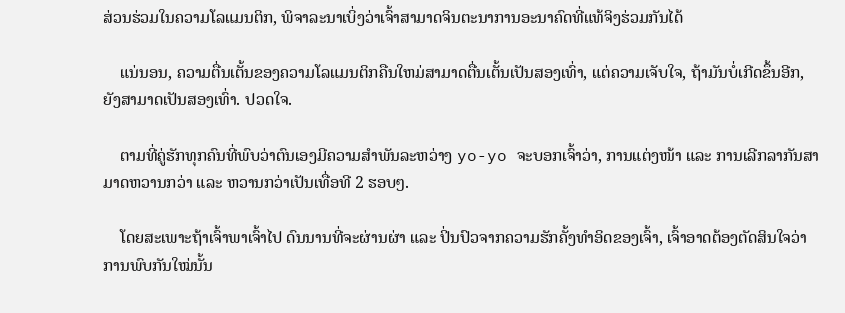ສ່ວນຮ່ວມໃນຄວາມໂລແມນຕິກ, ພິຈາລະນາເບິ່ງວ່າເຈົ້າສາມາດຈິນຕະນາການອະນາຄົດທີ່ແທ້ຈິງຮ່ວມກັນໄດ້

    ແນ່ນອນ, ຄວາມຕື່ນເຕັ້ນຂອງຄວາມໂລແມນຕິກຄືນໃຫມ່ສາມາດຕື່ນເຕັ້ນເປັນສອງເທົ່າ, ແຕ່ຄວາມເຈັບໃຈ, ຖ້າມັນບໍ່ເກີດຂຶ້ນອີກ, ຍັງສາມາດເປັນສອງເທົ່າ. ປວດໃຈ.

    ຕາມທີ່ຄູ່ຮັກທຸກຄົນທີ່ພົບວ່າຕົນເອງມີຄວາມສໍາພັນລະຫວ່າງ yo-yo ຈະບອກເຈົ້າວ່າ, ການແຕ່ງໜ້າ ແລະ ການເລີກລາກັນສາມາດຫວານກວ່າ ແລະ ຫວານກວ່າເປັນເທື່ອທີ 2 ຮອບໆ.

    ໂດຍສະເພາະຖ້າເຈົ້າພາເຈົ້າໄປ ດົນນານທີ່ຈະຜ່ານຜ່າ ແລະ ປິ່ນປົວຈາກຄວາມຮັກຄັ້ງທຳອິດຂອງເຈົ້າ, ເຈົ້າອາດຕ້ອງຕັດສິນໃຈວ່າການພົບກັນໃໝ່ນັ້ນ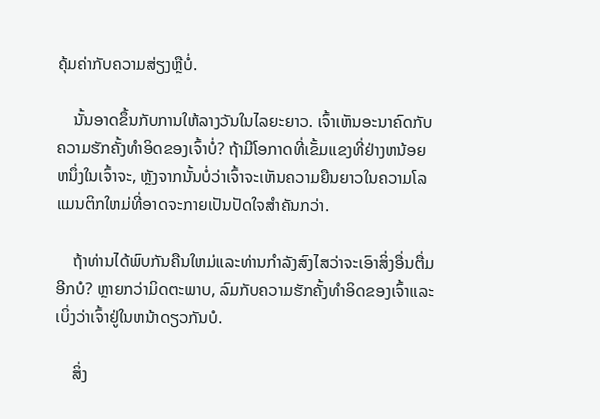ຄຸ້ມຄ່າກັບຄວາມສ່ຽງຫຼືບໍ່.

    ນັ້ນອາດຂຶ້ນກັບການໃຫ້ລາງວັນໃນໄລຍະຍາວ. ເຈົ້າເຫັນອະນາຄົດກັບຄວາມຮັກຄັ້ງທຳອິດຂອງເຈົ້າບໍ່? ຖ້າມີໂອກາດທີ່ເຂັ້ມແຂງທີ່ຢ່າງຫນ້ອຍຫນຶ່ງໃນເຈົ້າຈະ, ຫຼັງຈາກນັ້ນບໍ່ວ່າເຈົ້າຈະເຫັນຄວາມຍືນຍາວໃນຄວາມໂລແມນຕິກໃຫມ່ທີ່ອາດຈະກາຍເປັນປັດໃຈສໍາຄັນກວ່າ.

    ຖ້າທ່ານໄດ້ພົບກັນຄືນໃຫມ່ແລະທ່ານກໍາລັງສົງໄສວ່າຈະເອົາສິ່ງອື່ນຕື່ມອີກບໍ? ຫຼາຍກວ່າມິດຕະພາບ, ລົມກັບຄວາມຮັກຄັ້ງທໍາອິດຂອງເຈົ້າແລະເບິ່ງວ່າເຈົ້າຢູ່ໃນຫນ້າດຽວກັນບໍ.

    ສິ່ງ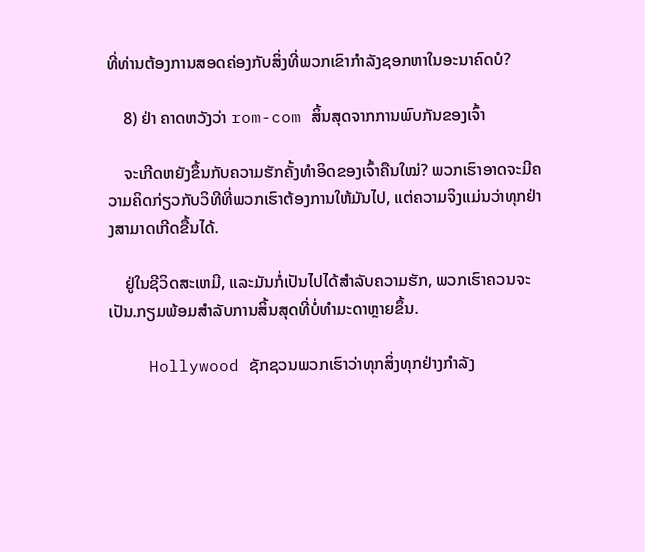ທີ່ທ່ານຕ້ອງການສອດຄ່ອງກັບສິ່ງທີ່ພວກເຂົາກໍາລັງຊອກຫາໃນອະນາຄົດບໍ?

    8) ຢ່າ ຄາດຫວັງວ່າ rom-com ສິ້ນສຸດຈາກການພົບກັນຂອງເຈົ້າ

    ຈະເກີດຫຍັງຂຶ້ນກັບຄວາມຮັກຄັ້ງທຳອິດຂອງເຈົ້າຄືນໃໝ່? ພວກເຮົາອາດຈະມີຄວາມຄິດກ່ຽວກັບວິທີທີ່ພວກເຮົາຕ້ອງການໃຫ້ມັນໄປ, ແຕ່ຄວາມຈິງແມ່ນວ່າທຸກຢ່າງສາມາດເກີດຂື້ນໄດ້.

    ຢູ່ໃນຊີວິດສະເຫມີ, ແລະມັນກໍ່ເປັນໄປໄດ້ສໍາລັບຄວາມຮັກ, ພວກເຮົາຄວນຈະເປັນ.ກຽມພ້ອມສໍາລັບການສິ້ນສຸດທີ່ບໍ່ທໍາມະດາຫຼາຍຂຶ້ນ.

    Hollywood ຊັກຊວນພວກເຮົາວ່າທຸກສິ່ງທຸກຢ່າງກໍາລັງ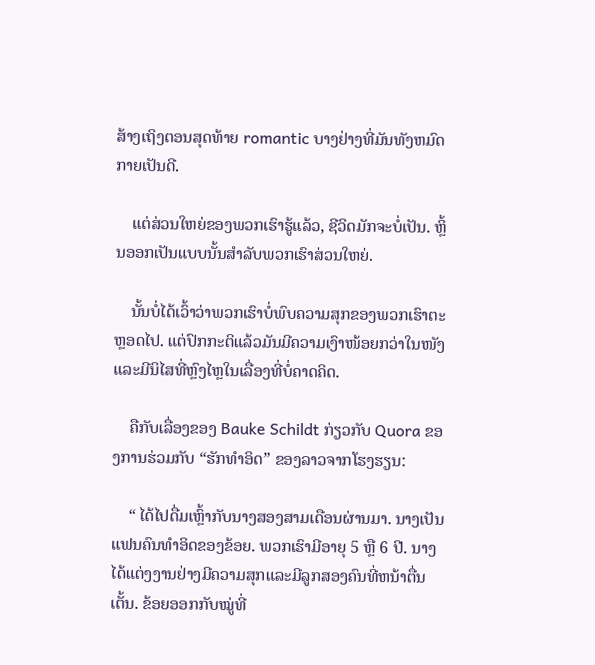ສ້າງເຖິງຕອນສຸດທ້າຍ romantic ບາງຢ່າງທີ່ມັນທັງຫມົດກາຍເປັນດີ.

    ແຕ່ສ່ວນໃຫຍ່ຂອງພວກເຮົາຮູ້ແລ້ວ, ຊີວິດມັກຈະບໍ່ເປັນ. ຫຼິ້ນອອກເປັນແບບນັ້ນສໍາລັບພວກເຮົາສ່ວນໃຫຍ່.

    ນັ້ນບໍ່ໄດ້ເວົ້າວ່າພວກເຮົາບໍ່ພົບຄວາມສຸກຂອງພວກເຮົາຕະຫຼອດໄປ. ແຕ່ປົກກະຕິແລ້ວມັນມີຄວາມເງົາໜ້ອຍກວ່າໃນໜັງ ແລະມີນິໄສທີ່ຫຼົງໄຫຼໃນເລື່ອງທີ່ບໍ່ຄາດຄິດ.

    ຄືກັບເລື່ອງຂອງ Bauke Schildt ກ່ຽວກັບ Quora ຂອງການຮ່ວມກັບ “ຮັກທຳອິດ” ຂອງລາວຈາກໂຮງຮຽນ:

    “ ໄດ້ໄປດື່ມເຫຼົ້າກັບນາງສອງສາມເດືອນຜ່ານມາ. ນາງເປັນແຟນຄົນທໍາອິດຂອງຂ້ອຍ. ພວກເຮົາມີອາຍຸ 5 ຫຼື 6 ປີ. ນາງໄດ້ແຕ່ງງານຢ່າງມີຄວາມສຸກແລະມີລູກສອງຄົນທີ່ຫນ້າຕື່ນເຕັ້ນ. ຂ້ອຍອອກກັບໝູ່ທີ່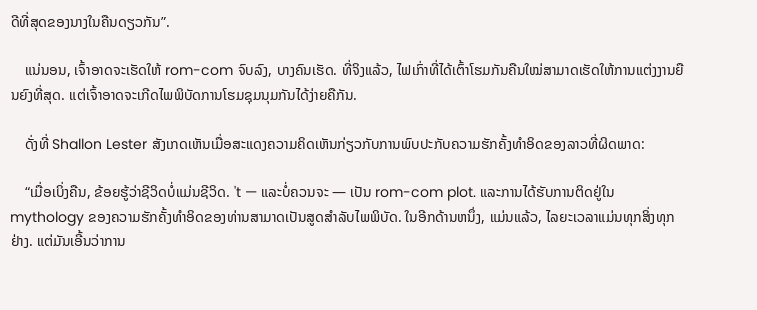ດີທີ່ສຸດຂອງນາງໃນຄືນດຽວກັນ”.

    ແນ່ນອນ, ເຈົ້າອາດຈະເຮັດໃຫ້ rom-com ຈົບລົງ, ບາງຄົນເຮັດ. ທີ່ຈິງແລ້ວ, ໄຟເກົ່າທີ່ໄດ້ເຕົ້າໂຮມກັນຄືນໃໝ່ສາມາດເຮັດໃຫ້ການແຕ່ງງານຍືນຍົງທີ່ສຸດ. ແຕ່ເຈົ້າອາດຈະເກີດໄພພິບັດການໂຮມຊຸມນຸມກັນໄດ້ງ່າຍຄືກັນ.

    ດັ່ງທີ່ Shallon Lester ສັງເກດເຫັນເມື່ອສະແດງຄວາມຄິດເຫັນກ່ຽວກັບການພົບປະກັບຄວາມຮັກຄັ້ງທຳອິດຂອງລາວທີ່ຜິດພາດ:

    “ເມື່ອເບິ່ງຄືນ, ຂ້ອຍຮູ້ວ່າຊີວິດບໍ່ແມ່ນຊີວິດ. 't — ແລະບໍ່ຄວນຈະ — ເປັນ rom-com plot. ແລະການໄດ້ຮັບການຕິດຢູ່ໃນ mythology ຂອງຄວາມຮັກຄັ້ງທໍາອິດຂອງທ່ານສາມາດເປັນສູດສໍາລັບໄພພິບັດ. ໃນອີກດ້ານຫນຶ່ງ, ແມ່ນແລ້ວ, ໄລຍະເວລາແມ່ນທຸກສິ່ງທຸກຢ່າງ. ແຕ່ມັນເອີ້ນວ່າການ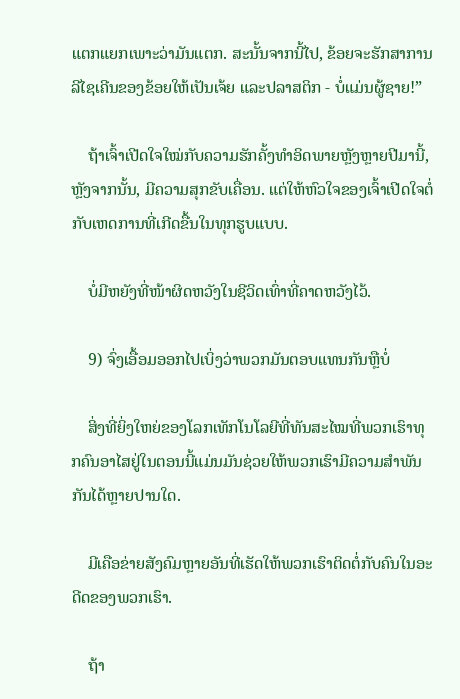ແຕກແຍກເພາະວ່າມັນແຕກ. ສະນັ້ນຈາກນີ້ໄປ, ຂ້ອຍຈະຮັກສາການລີໄຊເຄີນຂອງຂ້ອຍໃຫ້ເປັນເຈ້ຍ ແລະປລາສຕິກ - ບໍ່ແມ່ນຜູ້ຊາຍ!”

    ຖ້າເຈົ້າເປີດໃຈໃໝ່ກັບຄວາມຮັກຄັ້ງທຳອິດພາຍຫຼັງຫຼາຍປີມານີ້,ຫຼັງຈາກນັ້ນ, ມີຄວາມສຸກຂັບເຄື່ອນ. ແຕ່ໃຫ້ຫົວໃຈຂອງເຈົ້າເປີດໃຈຕໍ່ກັບເຫດການທີ່ເກີດຂື້ນໃນທຸກຮູບແບບ.

    ບໍ່ມີຫຍັງທີ່ໜ້າຜິດຫວັງໃນຊີວິດເທົ່າທີ່ຄາດຫວັງໄວ້.

    9) ຈົ່ງເອື້ອມອອກໄປເບິ່ງວ່າພວກມັນຕອບແທນກັນຫຼືບໍ່

    ສິ່ງທີ່ຍິ່ງໃຫຍ່ຂອງໂລກເທັກໂນໂລຍີທີ່ທັນສະໄໝທີ່ພວກເຮົາທຸກຄົນອາໄສຢູ່ໃນຕອນນີ້ແມ່ນມັນຊ່ວຍໃຫ້ພວກເຮົາມີຄວາມສຳພັນກັນໄດ້ຫຼາຍປານໃດ.

    ມີເຄືອຂ່າຍສັງຄົມຫຼາຍອັນທີ່ເຮັດໃຫ້ພວກເຮົາຕິດຕໍ່ກັບຄົນໃນອະດີດຂອງພວກເຮົາ.

    ຖ້າ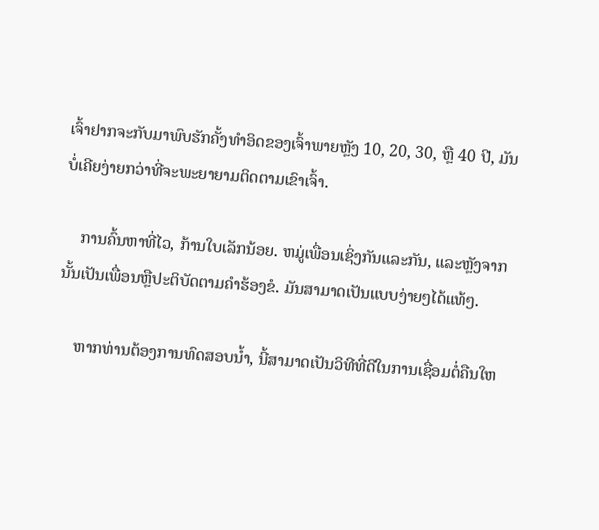ເຈົ້າຢາກຈະກັບມາພົບຮັກຄັ້ງທຳອິດຂອງເຈົ້າພາຍຫຼັງ 10, 20, 30, ຫຼື 40 ປີ, ມັນບໍ່ເຄີຍງ່າຍກວ່າທີ່ຈະພະຍາຍາມຕິດຕາມເຂົາເຈົ້າ.

    ການຄົ້ນຫາທີ່ໄວ, ກ້ານໃບເລັກນ້ອຍ. ຫມູ່ເພື່ອນເຊິ່ງກັນແລະກັນ, ແລະຫຼັງຈາກນັ້ນເປັນເພື່ອນຫຼືປະຕິບັດຕາມຄໍາຮ້ອງຂໍ. ມັນສາມາດເປັນແບບງ່າຍໆໄດ້ແທ້ໆ.

    ຫາກທ່ານຕ້ອງການທົດສອບນໍ້າ, ນີ້ສາມາດເປັນວິທີທີ່ດີໃນການເຊື່ອມຕໍ່ຄືນໃຫ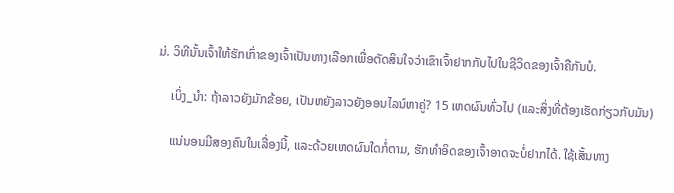ມ່. ວິທີນັ້ນເຈົ້າໃຫ້ຮັກເກົ່າຂອງເຈົ້າເປັນທາງເລືອກເພື່ອຕັດສິນໃຈວ່າເຂົາເຈົ້າຢາກກັບໄປໃນຊີວິດຂອງເຈົ້າຄືກັນບໍ.

    ເບິ່ງ_ນຳ: ຖ້າລາວຍັງມັກຂ້ອຍ, ເປັນຫຍັງລາວຍັງອອນໄລນ໌ຫາຄູ່? 15 ເຫດຜົນທົ່ວໄປ (ແລະສິ່ງທີ່ຕ້ອງເຮັດກ່ຽວກັບມັນ)

    ແນ່ນອນມີສອງຄົນໃນເລື່ອງນີ້, ແລະດ້ວຍເຫດຜົນໃດກໍ່ຕາມ, ຮັກທຳອິດຂອງເຈົ້າອາດຈະບໍ່ຢາກໄດ້. ໃຊ້ເສັ້ນທາງ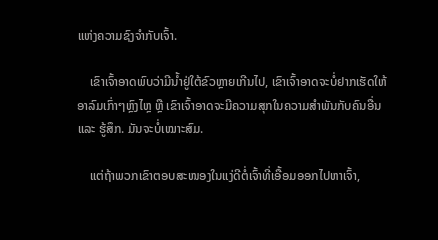ແຫ່ງຄວາມຊົງຈຳກັບເຈົ້າ.

    ເຂົາເຈົ້າອາດພົບວ່າມີນໍ້າຢູ່ໃຕ້ຂົວຫຼາຍເກີນໄປ, ເຂົາເຈົ້າອາດຈະບໍ່ຢາກເຮັດໃຫ້ອາລົມເກົ່າໆຫຼົງໄຫຼ ຫຼື ເຂົາເຈົ້າອາດຈະມີຄວາມສຸກໃນຄວາມສໍາພັນກັບຄົນອື່ນ ແລະ ຮູ້ສຶກ. ມັນຈະບໍ່ເໝາະສົມ.

    ແຕ່ຖ້າພວກເຂົາຕອບສະໜອງໃນແງ່ດີຕໍ່ເຈົ້າທີ່ເອື້ອມອອກໄປຫາເຈົ້າ,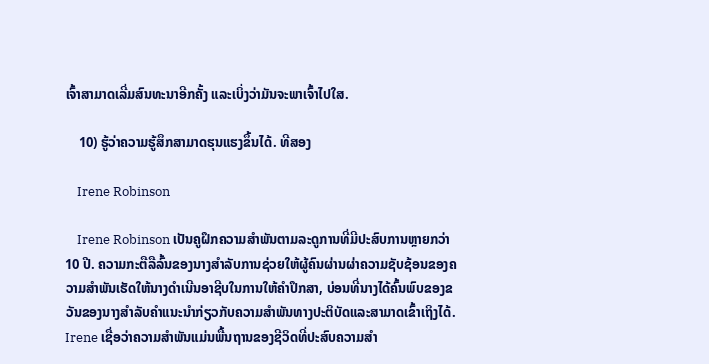ເຈົ້າສາມາດເລີ່ມສົນທະນາອີກຄັ້ງ ແລະເບິ່ງວ່າມັນຈະພາເຈົ້າໄປໃສ.

    10) ຮູ້ວ່າຄວາມຮູ້ສຶກສາມາດຮຸນແຮງຂຶ້ນໄດ້. ທີສອງ

    Irene Robinson

    Irene Robinson ເປັນຄູຝຶກຄວາມສໍາພັນຕາມລະດູການທີ່ມີປະສົບການຫຼາຍກວ່າ 10 ປີ. ຄວາມກະຕືລືລົ້ນຂອງນາງສໍາລັບການຊ່ວຍໃຫ້ຜູ້ຄົນຜ່ານຜ່າຄວາມຊັບຊ້ອນຂອງຄວາມສໍາພັນເຮັດໃຫ້ນາງດໍາເນີນອາຊີບໃນການໃຫ້ຄໍາປຶກສາ, ບ່ອນທີ່ນາງໄດ້ຄົ້ນພົບຂອງຂວັນຂອງນາງສໍາລັບຄໍາແນະນໍາກ່ຽວກັບຄວາມສໍາພັນທາງປະຕິບັດແລະສາມາດເຂົ້າເຖິງໄດ້. Irene ເຊື່ອວ່າຄວາມສຳພັນແມ່ນພື້ນຖານຂອງຊີວິດທີ່ປະສົບຄວາມສຳ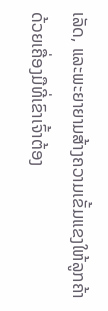ເລັດ, ແລະພະຍາຍາມສ້າງຄວາມເຂັ້ມແຂງໃຫ້ລູກຄ້າດ້ວຍເຄື່ອງມືທີ່ເຂົາເຈົ້າຕ້ອງ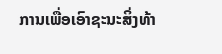ການເພື່ອເອົາຊະນະສິ່ງທ້າ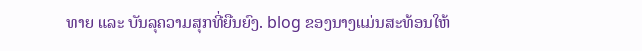ທາຍ ແລະ ບັນລຸຄວາມສຸກທີ່ຍືນຍົງ. blog ຂອງນາງແມ່ນສະທ້ອນໃຫ້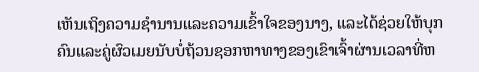ເຫັນເຖິງຄວາມຊໍານານແລະຄວາມເຂົ້າໃຈຂອງນາງ, ແລະໄດ້ຊ່ວຍໃຫ້ບຸກຄົນແລະຄູ່ຜົວເມຍນັບບໍ່ຖ້ວນຊອກຫາທາງຂອງເຂົາເຈົ້າຜ່ານເວລາທີ່ຫ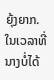ຍຸ້ງຍາກ. ໃນເວລາທີ່ນາງບໍ່ໄດ້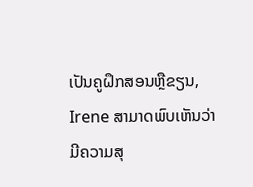ເປັນຄູຝຶກສອນຫຼືຂຽນ, Irene ສາມາດພົບເຫັນວ່າມີຄວາມສຸ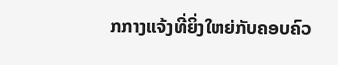ກກາງແຈ້ງທີ່ຍິ່ງໃຫຍ່ກັບຄອບຄົວ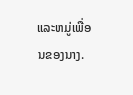ແລະຫມູ່ເພື່ອນຂອງນາງ.